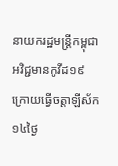នាយករដ្ឋមន្រ្តីកម្ពុជា អវិជ្ជមានកូវីដ១៩ ក្រោយធ្វើចត្តាឡីស័ក១៤ថ្ងៃ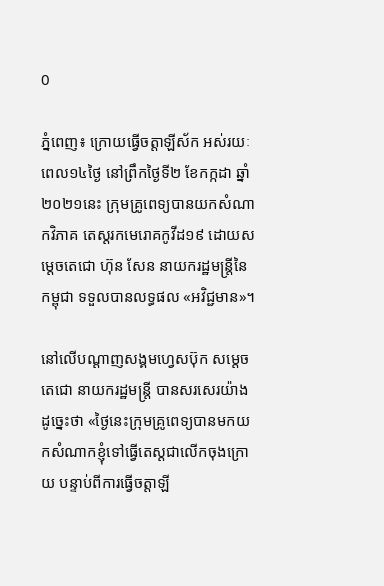0

ភ្នំពេញ៖ ក្រោយធ្វើចត្តាឡីស័ក អស់រយៈពេល១៤ថ្ងៃ នៅព្រឹកថ្ងៃទី២ ខែកក្កដា ឆ្នាំ២០២១នេះ ក្រុមគ្រូពេទ្យបានយកសំណាកវិភាគ តេស្ដរកមេរោគកូវីដ១៩ ដោយសម្ដេចតេជោ ហ៊ុន សែន នាយករដ្ឋមន្រ្តីនៃកម្ពុជា ទទួលបានលទ្ធផល «អវិជ្ជមាន»។

នៅលើបណ្ដាញសង្គមហ្វេសប៊ុក សម្ដេចតេជោ នាយករដ្ឋមន្រ្តី បានសរសេរយ៉ាង ដូច្នេះថា «ថ្ងៃនេះក្រុមគ្រូពេទ្យបានមកយកសំណាកខ្ញុំទៅធ្វើតេស្តជាលើកចុងក្រោយ បន្ទាប់ពីការធ្វើចត្តាឡី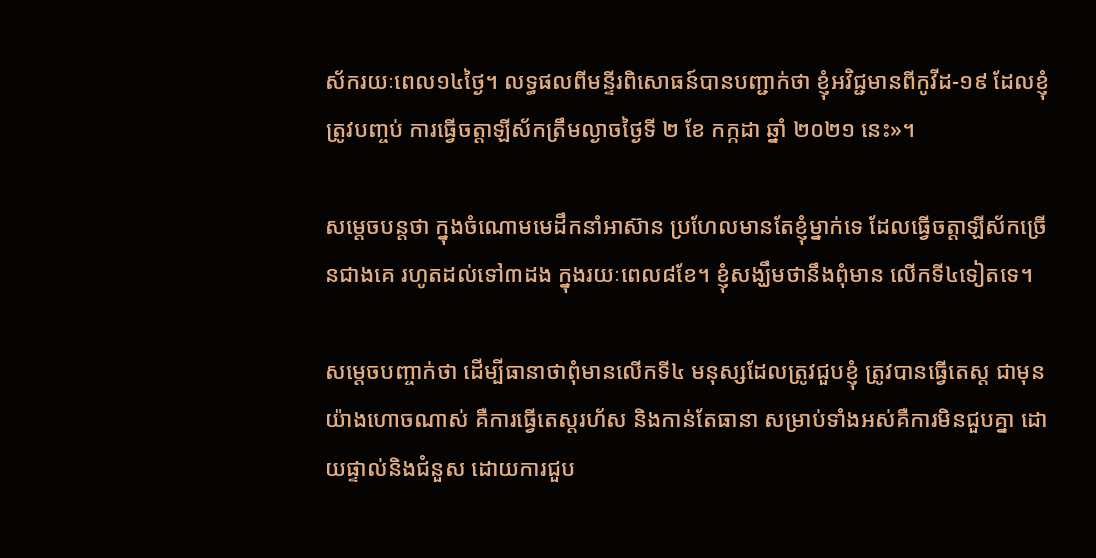ស័ករយៈពេល១៤ថ្ងៃ។ លទ្ធផលពីមន្ទីរពិសោធន៍បានបញ្ជាក់ថា ខ្ញុំអវិជ្ជមានពីកូវីដ-១៩ ដែលខ្ញុំត្រូវបញ្ចប់ ការធ្វើចត្តាឡីស័កត្រឹមល្ងាចថ្ងៃទី ២ ខែ កក្កដា ឆ្នាំ ២០២១ នេះ»។

សម្ដេចបន្តថា ក្នុងចំណោមមេដឹកនាំអាស៊ាន ប្រហែលមានតែខ្ញុំម្នាក់ទេ ដែលធ្វើចត្តាឡីស័កច្រើនជាងគេ រហូតដល់ទៅ៣ដង ក្នុងរយៈពេល៨ខែ។ ខ្ញុំសង្ឃឹមថានឹងពុំមាន លើកទី៤ទៀតទេ។

សម្ដេចបញ្ចាក់ថា ដើម្បីធានាថាពុំមានលើកទី៤ មនុស្សដែលត្រូវជួបខ្ញុំ ត្រូវបានធ្វើតេស្ត ជាមុនយ៉ាងហោចណាស់ គឺការធ្វើតេស្តរហ័ស និងកាន់តែធានា សម្រាប់ទាំងអស់គឺការមិនជួបគ្នា ដោយផ្ទាល់និងជំនួស ដោយការជួប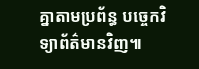គ្នាតាមប្រព័ន្ធ បច្ចេកវិទ្យាព័ត៌មានវិញ៕